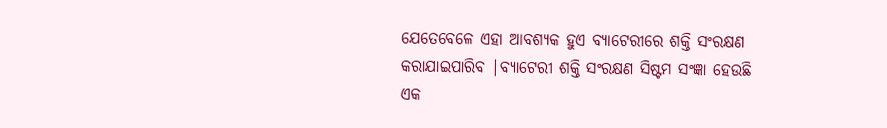ଯେତେବେଳେ ଏହା ଆବଶ୍ୟକ ହୁଏ ବ୍ୟାଟେରୀରେ ଶକ୍ତି ସଂରକ୍ଷଣ କରାଯାଇପାରିବ |ବ୍ୟାଟେରୀ ଶକ୍ତି ସଂରକ୍ଷଣ ସିଷ୍ଟମ ସଂଜ୍ଞା ହେଉଛି ଏକ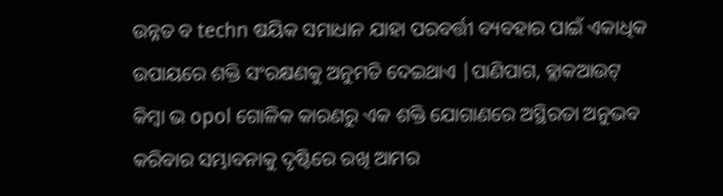ଉନ୍ନତ ବ techn ଷୟିକ ସମାଧାନ ଯାହା ପରବର୍ତ୍ତୀ ବ୍ୟବହାର ପାଇଁ ଏକାଧିକ ଉପାୟରେ ଶକ୍ତି ସଂରକ୍ଷଣକୁ ଅନୁମତି ଦେଇଥାଏ |ପାଣିପାଗ, ବ୍ଲାକଆଉଟ୍ କିମ୍ବା ଭ opol ଗୋଳିକ କାରଣରୁ ଏକ ଶକ୍ତି ଯୋଗାଣରେ ଅସ୍ଥିରତା ଅନୁଭବ କରିବାର ସମ୍ଭାବନାକୁ ଦୃଷ୍ଟିରେ ରଖି ଆମର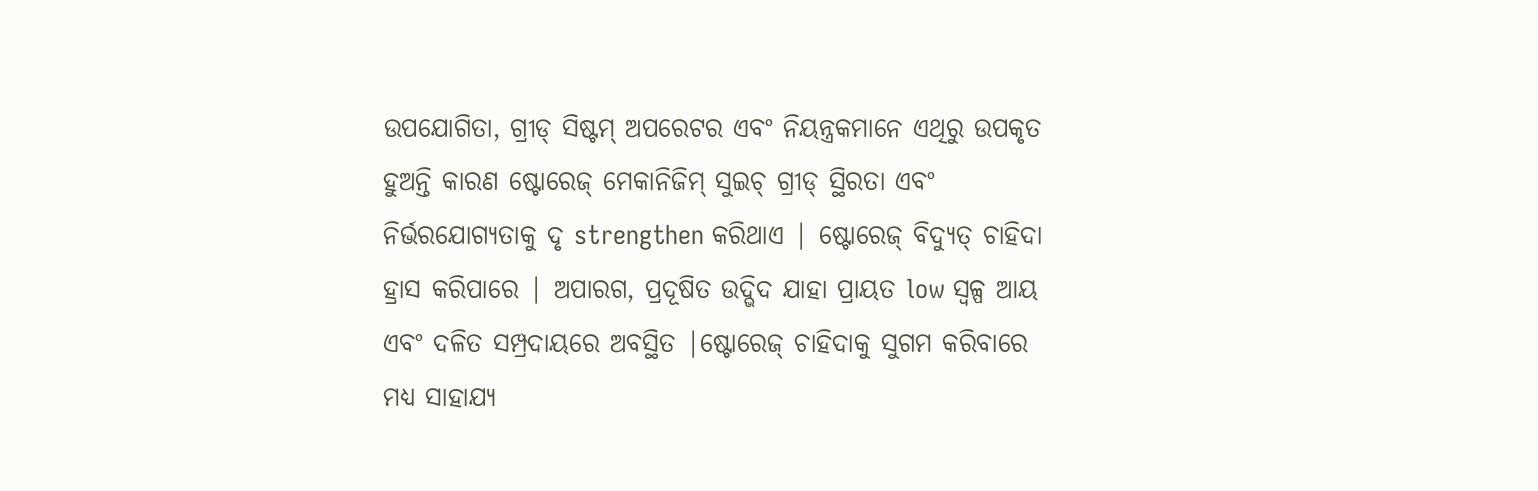ଉପଯୋଗିତା, ଗ୍ରୀଡ୍ ସିଷ୍ଟମ୍ ଅପରେଟର ଏବଂ ନିୟନ୍ତ୍ରକମାନେ ଏଥିରୁ ଉପକୃତ ହୁଅନ୍ତି କାରଣ ଷ୍ଟୋରେଜ୍ ମେକାନିଜିମ୍ ସୁଇଚ୍ ଗ୍ରୀଡ୍ ସ୍ଥିରତା ଏବଂ ନିର୍ଭରଯୋଗ୍ୟତାକୁ ଦୃ strengthen କରିଥାଏ | ଷ୍ଟୋରେଜ୍ ବିଦ୍ୟୁତ୍ ଚାହିଦା ହ୍ରାସ କରିପାରେ | ଅପାରଗ, ପ୍ରଦୂଷିତ ଉଦ୍ଭିଦ ଯାହା ପ୍ରାୟତ low ସ୍ୱଳ୍ପ ଆୟ ଏବଂ ଦଳିତ ସମ୍ପ୍ରଦାୟରେ ଅବସ୍ଥିତ |ଷ୍ଟୋରେଜ୍ ଚାହିଦାକୁ ସୁଗମ କରିବାରେ ମଧ୍ୟ ସାହାଯ୍ୟ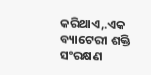କରିଥାଏ,.ଏକ ବ୍ୟାଟେରୀ ଶକ୍ତି ସଂରକ୍ଷଣ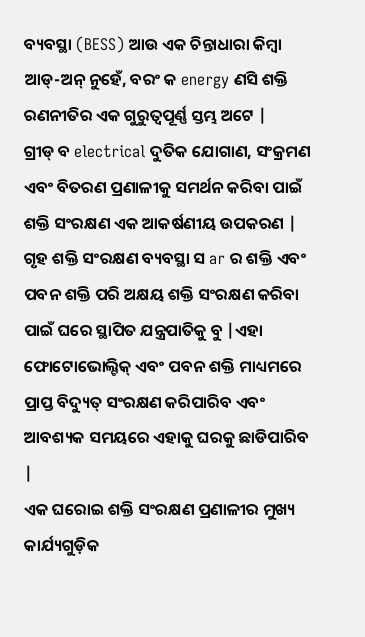ବ୍ୟବସ୍ଥା (BESS) ଆଉ ଏକ ଚିନ୍ତାଧାରା କିମ୍ବା ଆଡ୍-ଅନ୍ ନୁହେଁ, ବରଂ କ energy ଣସି ଶକ୍ତି ରଣନୀତିର ଏକ ଗୁରୁତ୍ୱପୂର୍ଣ୍ଣ ସ୍ତମ୍ଭ ଅଟେ |
ଗ୍ରୀଡ୍ ବ electrical ଦୁତିକ ଯୋଗାଣ, ସଂକ୍ରମଣ ଏବଂ ବିତରଣ ପ୍ରଣାଳୀକୁ ସମର୍ଥନ କରିବା ପାଇଁ ଶକ୍ତି ସଂରକ୍ଷଣ ଏକ ଆକର୍ଷଣୀୟ ଉପକରଣ |
ଗୃହ ଶକ୍ତି ସଂରକ୍ଷଣ ବ୍ୟବସ୍ଥା ସ ar ର ଶକ୍ତି ଏବଂ ପବନ ଶକ୍ତି ପରି ଅକ୍ଷୟ ଶକ୍ତି ସଂରକ୍ଷଣ କରିବା ପାଇଁ ଘରେ ସ୍ଥାପିତ ଯନ୍ତ୍ରପାତିକୁ ବୁ |ଏହା ଫୋଟୋଭୋଲ୍ଟିକ୍ ଏବଂ ପବନ ଶକ୍ତି ମାଧ୍ୟମରେ ପ୍ରାପ୍ତ ବିଦ୍ୟୁତ୍ ସଂରକ୍ଷଣ କରିପାରିବ ଏବଂ ଆବଶ୍ୟକ ସମୟରେ ଏହାକୁ ଘରକୁ ଛାଡିପାରିବ |
ଏକ ଘରୋଇ ଶକ୍ତି ସଂରକ୍ଷଣ ପ୍ରଣାଳୀର ମୁଖ୍ୟ କାର୍ଯ୍ୟଗୁଡ଼ିକ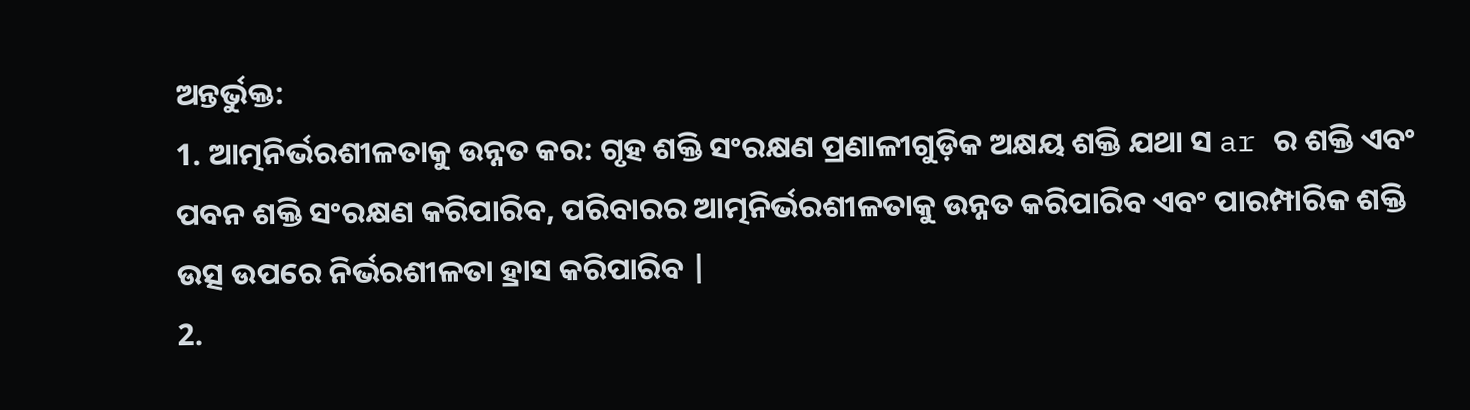ଅନ୍ତର୍ଭୁକ୍ତ:
1. ଆତ୍ମନିର୍ଭରଶୀଳତାକୁ ଉନ୍ନତ କର: ଗୃହ ଶକ୍ତି ସଂରକ୍ଷଣ ପ୍ରଣାଳୀଗୁଡ଼ିକ ଅକ୍ଷୟ ଶକ୍ତି ଯଥା ସ ar ର ଶକ୍ତି ଏବଂ ପବନ ଶକ୍ତି ସଂରକ୍ଷଣ କରିପାରିବ, ପରିବାରର ଆତ୍ମନିର୍ଭରଶୀଳତାକୁ ଉନ୍ନତ କରିପାରିବ ଏବଂ ପାରମ୍ପାରିକ ଶକ୍ତି ଉତ୍ସ ଉପରେ ନିର୍ଭରଶୀଳତା ହ୍ରାସ କରିପାରିବ |
2.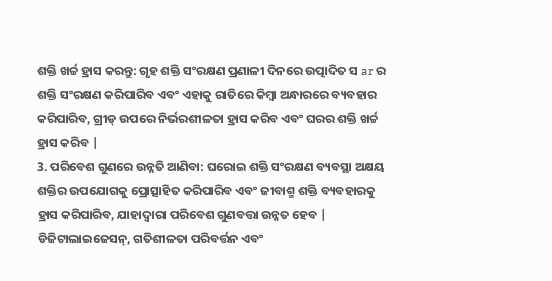ଶକ୍ତି ଖର୍ଚ୍ଚ ହ୍ରାସ କରନ୍ତୁ: ଗୃହ ଶକ୍ତି ସଂରକ୍ଷଣ ପ୍ରଣାଳୀ ଦିନରେ ଉତ୍ପାଦିତ ସ ar ର ଶକ୍ତି ସଂରକ୍ଷଣ କରିପାରିବ ଏବଂ ଏହାକୁ ରାତିରେ କିମ୍ବା ଅନ୍ଧାରରେ ବ୍ୟବହାର କରିପାରିବ, ଗ୍ରୀଡ୍ ଉପରେ ନିର୍ଭରଶୀଳତା ହ୍ରାସ କରିବ ଏବଂ ଘରର ଶକ୍ତି ଖର୍ଚ୍ଚ ହ୍ରାସ କରିବ |
3. ପରିବେଶ ଗୁଣରେ ଉନ୍ନତି ଆଣିବା: ଘରୋଇ ଶକ୍ତି ସଂରକ୍ଷଣ ବ୍ୟବସ୍ଥା ଅକ୍ଷୟ ଶକ୍ତିର ଉପଯୋଗକୁ ପ୍ରୋତ୍ସାହିତ କରିପାରିବ ଏବଂ ଜୀବାଶ୍ମ ଶକ୍ତି ବ୍ୟବହାରକୁ ହ୍ରାସ କରିପାରିବ, ଯାହାଦ୍ୱାରା ପରିବେଶ ଗୁଣବତ୍ତା ଉନ୍ନତ ହେବ |
ଡିଜିଟାଲାଇଜେସନ୍, ଗତିଶୀଳତା ପରିବର୍ତ୍ତନ ଏବଂ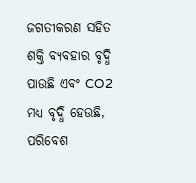ଜଗତୀକରଣ ସହିତ ଶକ୍ତି ବ୍ୟବହାର ବୃଦ୍ଧି ପାଉଛି ଏବଂ CO2 ମଧ୍ୟ ବୃଦ୍ଧି ହେଉଛି, ପରିବେଶ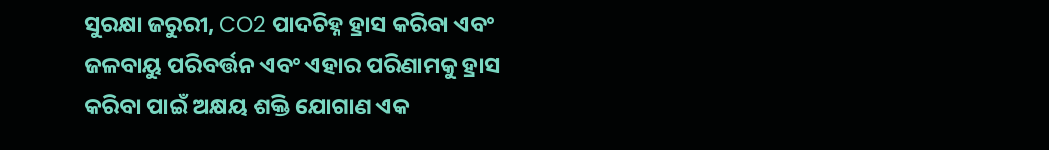ସୁରକ୍ଷା ଜରୁରୀ, CO2 ପାଦଚିହ୍ନ ହ୍ରାସ କରିବା ଏବଂ ଜଳବାୟୁ ପରିବର୍ତ୍ତନ ଏବଂ ଏହାର ପରିଣାମକୁ ହ୍ରାସ କରିବା ପାଇଁ ଅକ୍ଷୟ ଶକ୍ତି ଯୋଗାଣ ଏକ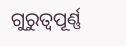ଗୁରୁତ୍ୱପୂର୍ଣ୍ଣ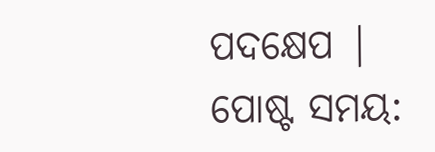ପଦକ୍ଷେପ |
ପୋଷ୍ଟ ସମୟ: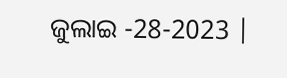ଜୁଲାଇ -28-2023 |